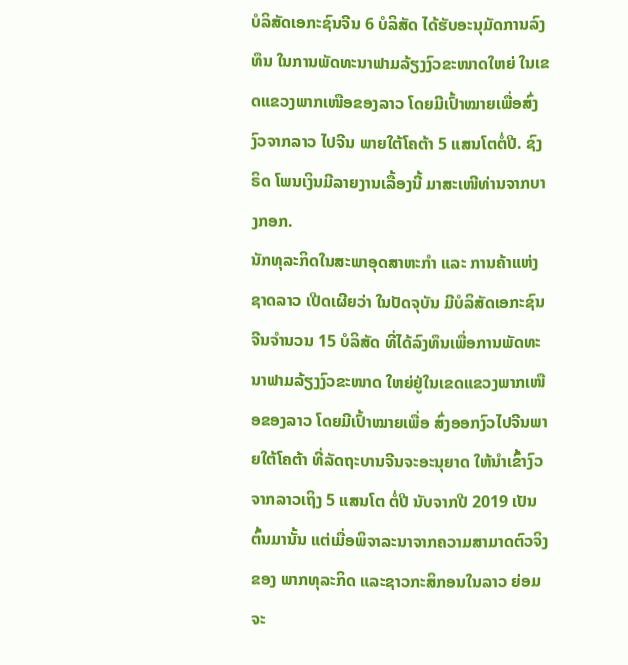ບໍລິສັດເອກະຊົນຈີນ 6 ບໍລິສັດ ໄດ້ຮັບອະນຸມັດການລົງທຶນ ໃນການພັດທະນາຟາມລ້ຽງງົວຂະໜາດໃຫຍ່ ໃນເຂດແຂວງພາກເໜືອຂອງລາວ ໂດຍມີເປົ້າໝາຍເພື່ອສົ່ງງົວຈາກລາວ ໄປຈີນ ພາຍໃຕ້ໂຄຕ້າ 5 ແສນໂຕຕໍ່ປີ. ຊົງຣິດ ໂພນເງິນມີລາຍງານເລື້ອງນີ້ ມາສະເໜີທ່ານຈາກບາງກອກ.
ນັກທຸລະກິດໃນສະພາອຸດສາຫະກຳ ແລະ ການຄ້າແຫ່ງຊາດລາວ ເປີດເຜີຍວ່າ ໃນປັດຈຸບັນ ມີບໍລິສັດເອກະຊົນຈີນຈຳນວນ 15 ບໍລິສັດ ທີ່ໄດ້ລົງທຶນເພື່ອການພັດທະນາຟາມລ້ຽງງົວຂະໜາດ ໃຫຍ່ຢູ່ໃນເຂດແຂວງພາກເໜືອຂອງລາວ ໂດຍມີເປົ້າໝາຍເພື່ອ ສົ່ງອອກງົວໄປຈີນພາຍໃຕ້ໂຄຕ້າ ທີ່ລັດຖະບານຈີນຈະອະນຸຍາດ ໃຫ້ນຳເຂົ້າງົວຈາກລາວເຖິງ 5 ແສນໂຕ ຕໍ່ປີ ນັບຈາກປີ 2019 ເປັນຕົ້ນມານັ້ນ ແຕ່ເມື່ອພິຈາລະນາຈາກຄວາມສາມາດຕົວຈິງຂອງ ພາກທຸລະກິດ ແລະຊາວກະສິກອນໃນລາວ ຍ່ອມຈະ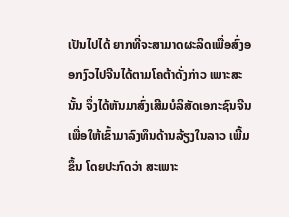ເປັນໄປໄດ້ ຍາກທີ່ຈະສາມາດຜະລິດເພື່ອສົ່ງອອກງົວໄປຈີນໄດ້ຕາມໂຄຕ້າດັ່ງກ່າວ ເພາະສະນັ້ນ ຈຶ່ງໄດ້ຫັນມາສົ່ງເສີມບໍລິສັດເອກະຊົນຈີນ ເພື່ອໃຫ້ເຂົ້າມາລົງທຶນດ້ານລ້ຽງໃນລາວ ເພີ້ມຂຶ້ນ ໂດຍປະກົດວ່າ ສະເພາະ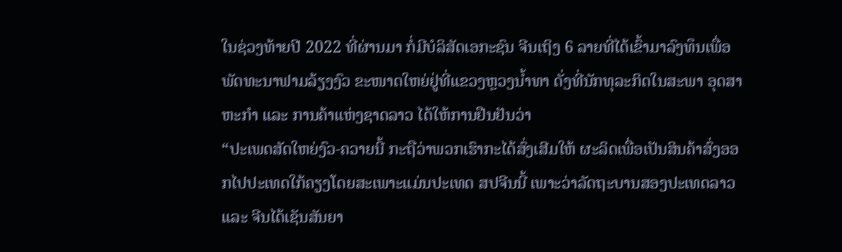ໃນຊ່ວງທ້າຍປີ 2022 ທີ່ຜ່ານມາ ກໍ່ມີບໍລິສັດເອກະຊົນ ຈີນເຖິງ 6 ລາຍທີ່ໄດ້ເຂົ້າມາລົງທຶນເພື່ອພັດທະນາຟາມລ້ຽງງົວ ຂະໜາດໃຫຍ່ຢູ່ທີ່ແຂວງຫຼວງນໍ້າທາ ດັ່ງທີ່ນັກທຸລະກິດໃນສະພາ ອຸດສາຫະກຳ ແລະ ການຄ້າແຫ່ງຊາດລາວ ໄດ້ໃຫ້ການຢືນຢັນວ່າ
“ປະເພດສັດໃຫຍ່ງົວ-ຄວາຍນີ້ ກະຖືວ່າພວກເຮົາກະໄດ້ສົ່ງເສີມໃຫ້ ຜະລິດເພື່ອເປັນສິນຄ້າສົ່ງອອກໄປປະເທດໃກ້ຄຽງໂດຍສະເພາະແມ່ນປະເທດ ສປຈີນນີ້ ເພາະວ່າລັດຖະບານສອງປະເທດລາວ ແລະ ຈີນໄດ້ເຊັນສັນຍາ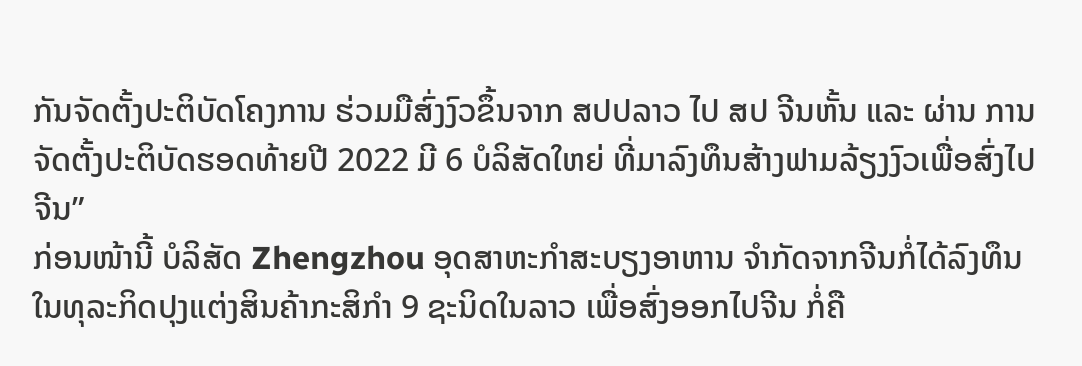ກັນຈັດຕັ້ງປະຕິບັດໂຄງການ ຮ່ວມມືສົ່ງງົວຂຶ້ນຈາກ ສປປລາວ ໄປ ສປ ຈີນຫັ້ນ ແລະ ຜ່ານ ການຈັດຕັ້ງປະຕິບັດຮອດທ້າຍປີ 2022 ມີ 6 ບໍລິສັດໃຫຍ່ ທີ່ມາລົງທຶນສ້າງຟາມລ້ຽງງົວເພື່ອສົ່ງໄປຈີນ”
ກ່ອນໜ້ານີ້ ບໍລິສັດ Zhengzhou ອຸດສາຫະກຳສະບຽງອາຫານ ຈຳກັດຈາກຈີນກໍ່ໄດ້ລົງທຶນໃນທຸລະກິດປຸງແຕ່ງສິນຄ້າກະສິກຳ 9 ຊະນິດໃນລາວ ເພື່ອສົ່ງອອກໄປຈີນ ກໍ່ຄື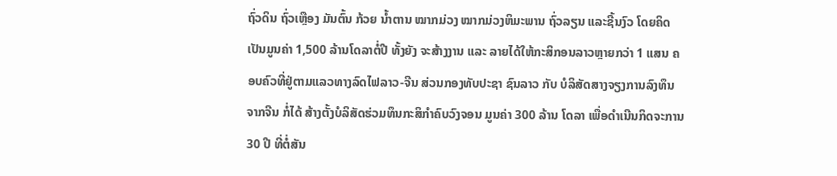ຖົ່ວດິນ ຖົ່ວເຫຼືອງ ມັນຕົ້ນ ກ້ວຍ ນໍ້າຕານ ໝາກມ່ວງ ໝາກມ່ວງຫິມະພານ ຖົ່ວລຽນ ແລະຊີ້ນງົວ ໂດຍຄິດເປັນມູນຄ່າ 1,500 ລ້ານໂດລາຕໍ່ປີ ທັ້ງຍັງ ຈະສ້າງງານ ແລະ ລາຍໄດ້ໃຫ້ກະສິກອນລາວຫຼາຍກວ່າ 1 ແສນ ຄອບຄົວທີ່ຢູ່ຕາມແລວທາງລົດໄຟລາວ-ຈີນ ສ່ວນກອງທັບປະຊາ ຊົນລາວ ກັບ ບໍລິສັດສາງຈຽງການລົງທຶນຈາກຈີນ ກໍ່ໄດ້ ສ້າງຕັ້ງບໍລິສັດຮ່ວມທຶນກະສິກຳຄົບວົງຈອນ ມູນຄ່າ 300 ລ້ານ ໂດລາ ເພື່ອດຳເນີນກິດຈະການ 30 ປີ ທີ່ຕໍ່ສັນ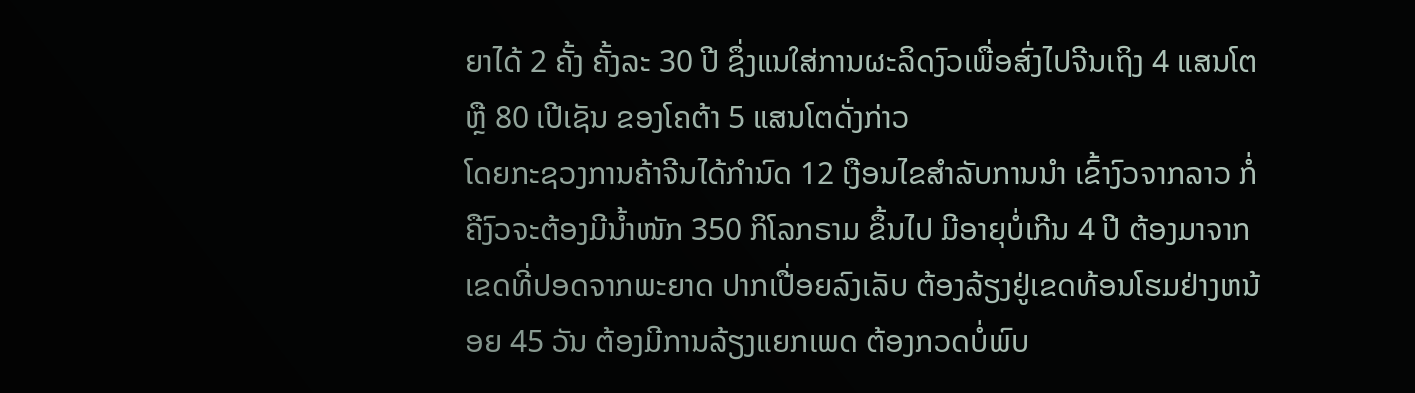ຍາໄດ້ 2 ຄັ້ງ ຄັ້ງລະ 30 ປີ ຊຶ່ງແນໃສ່ການຜະລິດງົວເພື່ອສົ່ງໄປຈີນເຖິງ 4 ແສນໂຕ ຫຼື 80 ເປີເຊັນ ຂອງໂຄຕ້າ 5 ແສນໂຕດັ່ງກ່າວ
ໂດຍກະຊວງການຄ້າຈີນໄດ້ກຳນົດ 12 ເງືອນໄຂສຳລັບການນຳ ເຂົ້າງົວຈາກລາວ ກໍ່ຄືງົວຈະຕ້ອງມີນໍ້າໜັກ 350 ກິໂລກຣາມ ຂຶ້ນໄປ ມີອາຍຸບໍ່ເກີນ 4 ປີ ຕ້ອງມາຈາກເຂດທີ່ປອດຈາກພະຍາດ ປາກເປື່ອຍລົງເລັບ ຕ້ອງລ້ຽງຢູ່ເຂດທ້ອນໂຮມຢ່າງຫນ້ອຍ 45 ວັນ ຕ້ອງມີການລ້ຽງແຍກເພດ ຕ້ອງກວດບໍ່ພົບ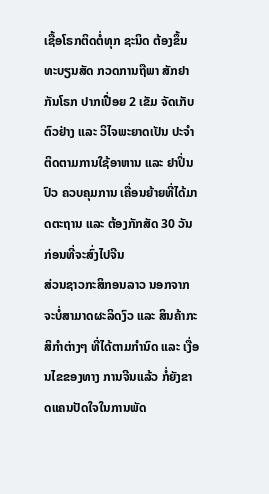ເຊື້ອໂຣກຕິດຕໍ່ທຸກ ຊະນິດ ຕ້ອງຂຶ້ນທະບຽນສັດ ກວດການຖືພາ ສັກຢາກັນໂຣກ ປາກເປື່ອຍ 2 ເຂັມ ຈັດເກັບຕົວຢ່າງ ແລະ ວິໄຈພະຍາດເປັນ ປະຈຳ ຕິດຕາມການໃຊ້ອາຫານ ແລະ ຢາປິ່ນປົວ ຄວບຄຸມການ ເຄື່ອນຍ້າຍທີ່ໄດ້ມາດຕະຖານ ແລະ ຕ້ອງກັກສັດ 30 ວັນ ກ່ອນທີ່ຈະສົ່ງໄປຈີນ
ສ່ວນຊາວກະສິກອນລາວ ນອກຈາກຈະບໍ່ສາມາດຜະລິດງົວ ແລະ ສິນຄ້າກະສິກຳຕ່າງໆ ທີ່ໄດ້ຕາມກຳນົດ ແລະ ເງື່ອນໄຂຂອງທາງ ການຈີນແລ້ວ ກໍ່ຍັງຂາດແຄນປັດໃຈໃນການພັດ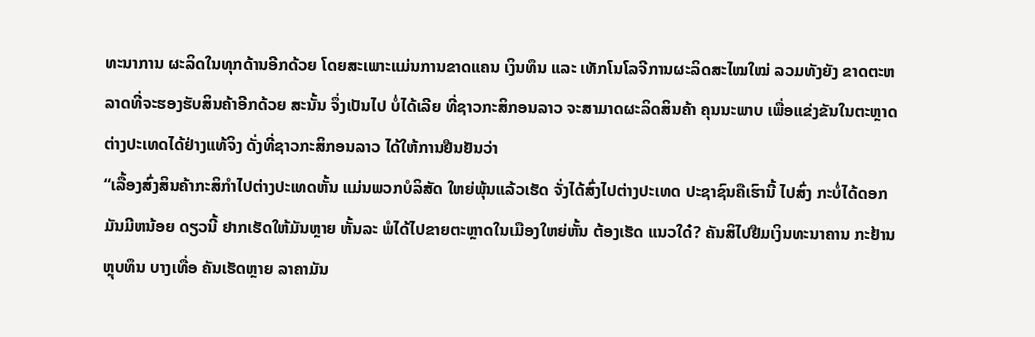ທະນາການ ຜະລິດໃນທຸກດ້ານອີກດ້ວຍ ໂດຍສະເພາະແມ່ນການຂາດແຄນ ເງິນທຶນ ແລະ ເທັກໂນໂລຈີການຜະລິດສະໄໝໃໝ່ ລວມທັງຍັງ ຂາດຕະຫລາດທີ່ຈະຮອງຮັບສິນຄ້າອີກດ້ວຍ ສະນັ້ນ ຈຶ່ງເປັນໄປ ບໍ່ໄດ້ເລີຍ ທີ່ຊາວກະສິກອນລາວ ຈະສາມາດຜະລິດສິນຄ້າ ຄຸນນະພາບ ເພື່ອແຂ່ງຂັນໃນຕະຫຼາດຕ່າງປະເທດໄດ້ຢ່າງແທ້ຈິງ ດັ່ງທີ່ຊາວກະສິກອນລາວ ໄດ້ໃຫ້ການຢືນຢັນວ່າ
“ເລື້ອງສົ່ງສິນຄ້າກະສິກຳໄປຕ່າງປະເທດຫັ້ນ ແມ່ນພວກບໍລິສັດ ໃຫຍ່ພຸ້ນແລ້ວເຮັດ ຈັ່ງໄດ້ສົ່ງໄປຕ່າງປະເທດ ປະຊາຊົນຄືເຮົານີ້ ໄປສົ່ງ ກະບໍ່ໄດ້ດອກ ມັນມີຫນ້ອຍ ດຽວນີ້ ຢາກເຮັດໃຫ້ມັນຫຼາຍ ຫັ້ນລະ ພໍໄດ້ໄປຂາຍຕະຫຼາດໃນເມືອງໃຫຍ່ຫັ້ນ ຕ້ອງເຮັດ ແນວໃດ໋? ຄັນສິໄປຢືມເງິນທະນາຄານ ກະຢ້ານຫຼຸບທຶນ ບາງເທື່ອ ຄັນເຮັດຫຼາຍ ລາຄາມັນ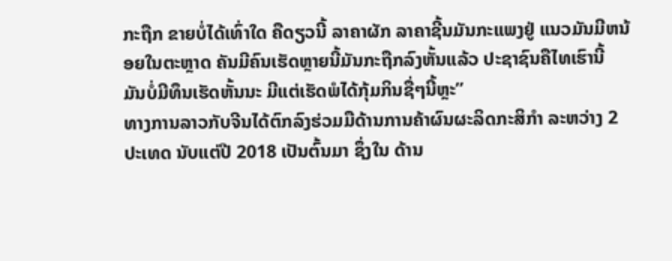ກະຖືກ ຂາຍບໍ່ໄດ້ເທົ່າໃດ ຄືດຽວນີ້ ລາຄາຜັກ ລາຄາຊີ້ນມັນກະແພງຢູ່ ແນວມັນມີຫນ້ອຍໃນຕະຫຼາດ ຄັນມີຄົນເຮັດຫຼາຍນີ້ມັນກະຖືກລົງຫັ້ນແລ້ວ ປະຊາຊົນຄືໄທເຮົານີ້ ມັນບໍ່ມີທຶນເຮັດຫັ້ນນະ ມີແຕ່ເຮັດພໍໄດ້ກຸ້ມກິນຊື່ໆນີ້ຫຼະ”
ທາງການລາວກັບຈີນໄດ້ຕົກລົງຮ່ວມມືດ້ານການຄ້າຜົນຜະລິດກະສິກຳ ລະຫວ່າງ 2 ປະເທດ ນັບແຕ່ປີ 2018 ເປັນຕົ້ນມາ ຊຶ່ງໃນ ດ້ານ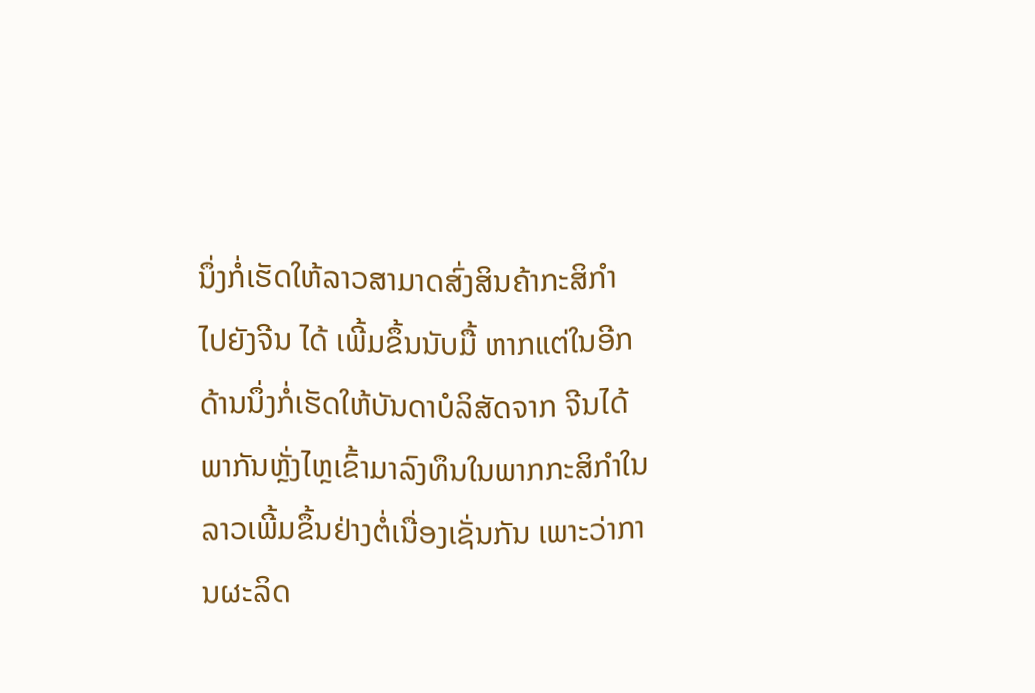ນຶ່ງກໍ່ເຮັດໃຫ້ລາວສາມາດສົ່ງສິນຄ້າກະສິກຳ ໄປຍັງຈີນ ໄດ້ ເພີ້ມຂຶ້ນນັບມື້ ຫາກແຕ່ໃນອີກດ້ານນຶ່ງກໍ່ເຮັດໃຫ້ບັນດາບໍລິສັດຈາກ ຈີນໄດ້ພາກັນຫຼັ່ງໄຫຼເຂົ້າມາລົງທຶນໃນພາກກະສິກຳໃນລາວເພີ້ມຂຶ້ນຢ່າງຕໍ່ເນື່ອງເຊັ່ນກັນ ເພາະວ່າການຜະລິດ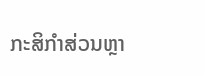ກະສິກຳສ່ວນຫຼາ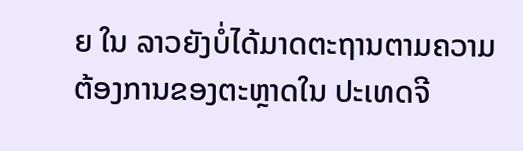ຍ ໃນ ລາວຍັງບໍ່ໄດ້ມາດຕະຖານຕາມຄວາມຕ້ອງການຂອງຕະຫຼາດໃນ ປະເທດຈີ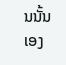ນນັ້ນເອງ